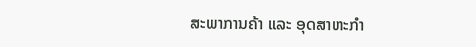ສະພາການຄ້າ ແລະ ອຸດສາຫະກໍາ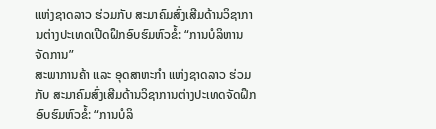ແຫ່ງຊາດລາວ ຮ່ວມກັບ ສະມາຄົມສົ່ງເສີມດ້ານວິຊາການຕ່າງປະເທດເປີດຝຶກອົບຮົມຫົວຂໍ້: “ການບໍລິຫານຈັດການ”
ສະພາການຄ້າ ແລະ ອຸດສາຫະກໍາ ແຫ່ງຊາດລາວ ຮ່ວມກັບ ສະມາຄົມສົ່ງເສີມດ້ານວິຊາການຕ່າງປະເທດຈັດຝຶກອົບຮົມຫົວຂໍ້: “ການບໍລິ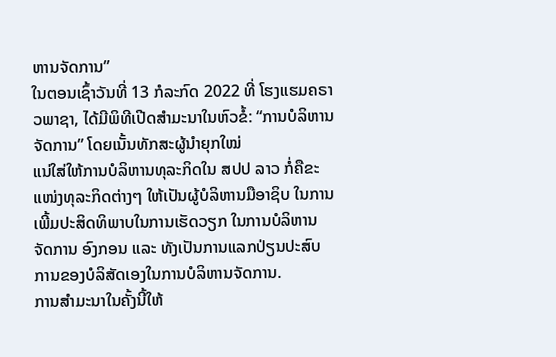ຫານຈັດການ”
ໃນຕອນເຊົ້າວັນທີ່ 13 ກໍລະກົດ 2022 ທີ່ ໂຮງແຮມຄຣາວພາຊາ, ໄດ້ມີພິທີເປີດສໍາມະນາໃນຫົວຂໍ້: “ການບໍລິຫານຈັດການ” ໂດຍເນັ້ນທັກສະຜູ້ນຳຍຸກໃໝ່
ແນ່ໃສ່ໃຫ້ການບໍລິຫານທຸລະກິດໃນ ສປປ ລາວ ກໍ່ຄືຂະແໜ່ງທຸລະກິດຕ່າງໆ ໃຫ້ເປັນຜູ້ບໍລິຫານມືອາຊິບ ໃນການເພີ້ມປະສິດທິພາບໃນການເຮັດວຽກ ໃນການບໍລິຫານຈັດການ ອົງກອນ ແລະ ທັງເປັນການແລກປ່ຽນປະສົບການຂອງບໍລິສັດເອງໃນການບໍລິຫານຈັດການ.
ການສໍາມະນາໃນຄັ້ງນີ້ໃຫ້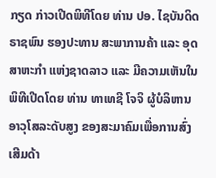ກຽດ ກ່າວເປີດພິທີໂດຍ ທ່ານ ປອ. ໄຊບັນດິດ ຣາຊພົນ ຮອງປະທານ ສະພາການຄ້າ ແລະ ອຸດສາຫະກໍາ ແຫ່ງຊາດລາວ ແລະ ມີຄວາມເຫັນໃນພິທີເປີດໂດຍ ທ່ານ ທາເທຊີ ໂຈຈິ ຜູ້ບໍລິຫານອາວຸໂສລະດັບສູງ ຂອງສະມາຄົມເພື່ອການສົ່ງເສີມດ້າ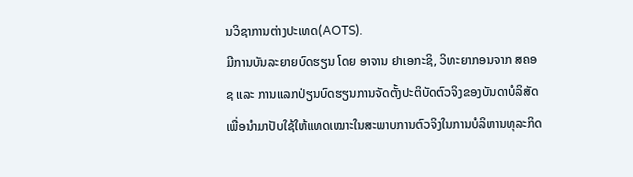ນວິຊາການຕ່າງປະເທດ(AOTS).
ມີການບັນລະຍາຍບົດຮຽນ ໂດຍ ອາຈານ ຢາເອກະຊິ, ວິທະຍາກອນຈາກ ສຄອຊ ແລະ ການແລກປ່ຽນບົດຮຽນການຈັດຕັ້ງປະຕິບັດຕົວຈິງຂອງບັນດາບໍລິສັດ ເພື່ອນໍາມາປັບໃຊ້ໃຫ້ແທດເໝາະໃນສະພາບການຕົວຈິງໃນການບໍລິຫານທຸລະກິດ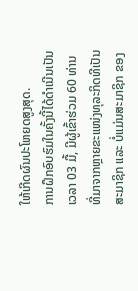ໃຫ້ເກີດຜົນປະໂຫຍດສູງສຸດ.
ການຝຶກອົບຮົມໃນຄັ້ງນີ້ໄດ້ດໍາເນີນເປັນເວລາ 03 ມື້, ມີຜູ້ເຂົ້າຮ່ວມ 60 ທ່ານ ທີ່ມາຈາກຫຼາຍຂະແໜ່ງທຸລະກິດທີເປັນສະມາຊິກ ແລະ ບໍ່ແມ່ນສະມາຊິກ ຂອງ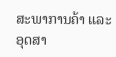ສະພາການຄ້າ ແລະ ອຸດສາ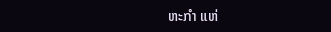ຫະກໍາ ແຫ່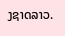ງຊາດລາວ.